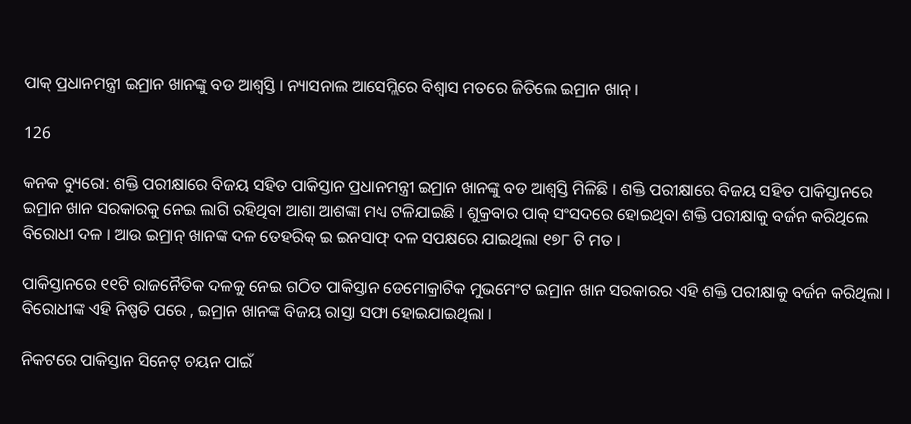ପାକ୍ ପ୍ରଧାନମନ୍ତ୍ରୀ ଇମ୍ରାନ ଖାନଙ୍କୁ ବଡ ଆଶ୍ୱସ୍ତି । ନ୍ୟାସନାଲ ଆସେମ୍ଲିରେ ବିଶ୍ୱାସ ମତରେ ଜିତିଲେ ଇମ୍ରାନ ଖାନ୍ ।

126

କନକ ବ୍ୟୁରୋ: ଶକ୍ତି ପରୀକ୍ଷାରେ ବିଜୟ ସହିତ ପାକିସ୍ତାନ ପ୍ରଧାନମନ୍ତ୍ରୀ ଇମ୍ରାନ ଖାନଙ୍କୁ ବଡ ଆଶ୍ୱସ୍ତି ମିଳିଛି । ଶକ୍ତି ପରୀକ୍ଷାରେ ବିଜୟ ସହିତ ପାକିସ୍ତାନରେ ଇମ୍ରାନ ଖାନ ସରକାରକୁ ନେଇ ଲାଗି ରହିଥିବା ଆଶା ଆଶଙ୍କା ମଧ୍ୟ ଟଳିଯାଇଛି । ଶୁକ୍ରବାର ପାକ୍ ସଂସଦରେ ହୋଇଥିବା ଶକ୍ତି ପରୀକ୍ଷାକୁ ବର୍ଜନ କରିଥିଲେ ବିରୋଧୀ ଦଳ । ଆଉ ଇମ୍ରାନ୍ ଖାନଙ୍କ ଦଳ ତେହରିକ୍ ଇ ଇନସାଫ୍ ଦଳ ସପକ୍ଷରେ ଯାଇଥିଲା ୧୭୮ ଟି ମତ ।

ପାକିସ୍ତାନରେ ୧୧ଟି ରାଜନୈତିକ ଦଳକୁ ନେଇ ଗଠିତ ପାକିସ୍ତାନ ଡେମୋକ୍ରାଟିକ ମୁଭମେଂଟ ଇମ୍ରାନ ଖାନ ସରକାରର ଏହି ଶକ୍ତି ପରୀକ୍ଷାକୁ ବର୍ଜନ କରିଥିଲା ।  ବିରୋଧୀଙ୍କ ଏହି ନିଷ୍ପତି ପରେ , ଇମ୍ରାନ ଖାନଙ୍କ ବିଜୟ ରାସ୍ତା ସଫା ହୋଇଯାଇଥିଲା ।

ନିକଟରେ ପାକିସ୍ତାନ ସିନେଟ୍ ଚୟନ ପାଇଁ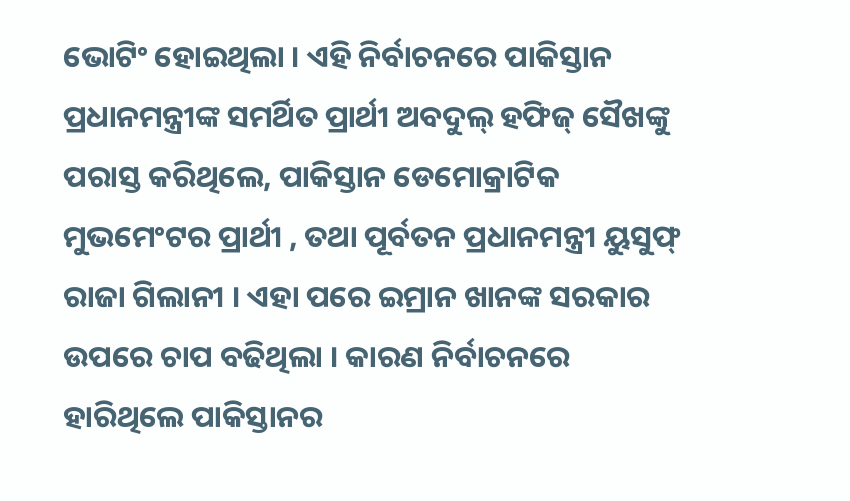ଭୋଟିଂ ହୋଇଥିଲା । ଏହି ନିର୍ବାଚନରେ ପାକିସ୍ତାନ ପ୍ରଧାନମନ୍ତ୍ରୀଙ୍କ ସମର୍ଥିତ ପ୍ରାର୍ଥୀ ଅବଦୁଲ୍ ହଫିଜ୍ ସୈଖଙ୍କୁ ପରାସ୍ତ କରିଥିଲେ, ପାକିସ୍ତାନ ଡେମୋକ୍ରାଟିକ ମୁଭମେଂଟର ପ୍ରାର୍ଥୀ , ତଥା ପୂର୍ବତନ ପ୍ରଧାନମନ୍ତ୍ରୀ ୟୁସୁଫ୍ ରାଜା ଗିଲାନୀ । ଏହା ପରେ ଇମ୍ରାନ ଖାନଙ୍କ ସରକାର ଉପରେ ଚାପ ବଢିଥିଲା । କାରଣ ନିର୍ବାଚନରେ ହାରିଥିଲେ ପାକିସ୍ତାନର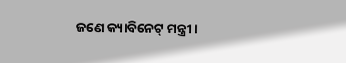ଜଣେ କ୍ୟାବିନେଟ୍ ମନ୍ତ୍ରୀ ।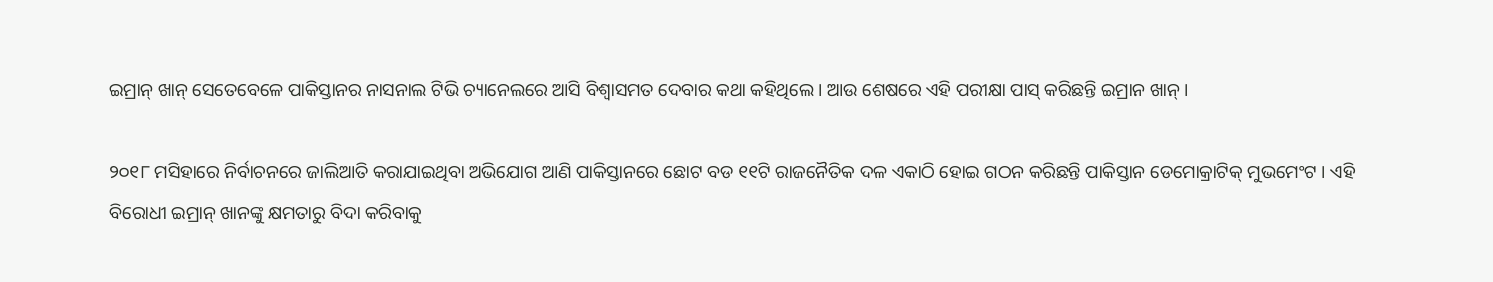ଇମ୍ରାନ୍ ଖାନ୍ ସେତେବେଳେ ପାକିସ୍ତାନର ନାସନାଲ ଟିଭି ଚ୍ୟାନେଲରେ ଆସି ବିଶ୍ୱାସମତ ଦେବାର କଥା କହିଥିଲେ । ଆଉ ଶେଷରେ ଏହି ପରୀକ୍ଷା ପାସ୍ କରିଛନ୍ତି ଇମ୍ରାନ ଖାନ୍ ।

୨୦୧୮ ମସିହାରେ ନିର୍ବାଚନରେ ଜାଲିଆତି କରାଯାଇଥିବା ଅଭିଯୋଗ ଆଣି ପାକିସ୍ତାନରେ ଛୋଟ ବଡ ୧୧ଟି ରାଜନୈତିକ ଦଳ ଏକାଠି ହୋଇ ଗଠନ କରିଛନ୍ତି ପାକିସ୍ତାନ ଡେମୋକ୍ରାଟିକ୍ ମୁଭମେଂଟ । ଏହି ବିରୋଧୀ ଇମ୍ରାନ୍ ଖାନଙ୍କୁ କ୍ଷମତାରୁ ବିଦା କରିବାକୁ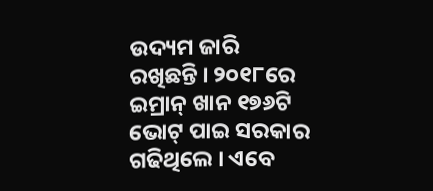ଉଦ୍ୟମ ଜାରି ରଖିଛନ୍ତି । ୨୦୧୮ରେ ଇମ୍ରାନ୍ ଖାନ ୧୭୬ଟି ଭୋଟ୍ ପାଇ ସରକାର ଗଢିଥିଲେ । ଏବେ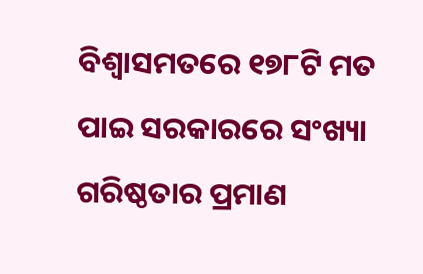ବିଶ୍ୱାସମତରେ ୧୭୮ଟି ମତ ପାଇ ସରକାରରେ ସଂଖ୍ୟା ଗରିଷ୍ଠତାର ପ୍ରମାଣ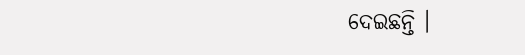ଦେଇଛନ୍ତି ।